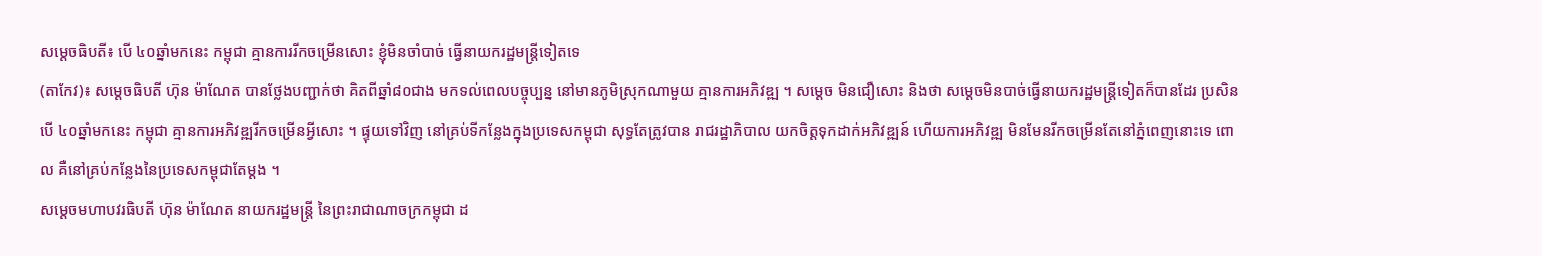សម្ដេចធិបតី៖ បើ ៤០ឆ្នាំមកនេះ កម្ពុជា គ្មានការរីកចម្រើនសោះ ខ្ញុំមិនចាំបាច់ ធ្វើនាយករដ្ឋមន្ដ្រីទៀតទេ
(តាកែវ)៖ សម្តេចធិបតី ហ៊ុន ម៉ាណែត បានថ្លែងបញ្ជាក់ថា គិតពីឆ្នាំ៨០ជាង មកទល់ពេលបច្ចុប្បន្ន នៅមានភូមិស្រុកណាមួយ គ្មានការអភិវឌ្ឍ ។ សម្តេច មិនជឿសោះ និងថា សម្ដេចមិនបាច់ធ្វើនាយករដ្ឋមន្ត្រីទៀតក៏បានដែរ ប្រសិនបើ ៤០ឆ្នាំមកនេះ កម្ពុជា គ្មានការអភិវឌ្ឍរីកចម្រើនអ្វីសោះ ។ ផ្ទុយទៅវិញ នៅគ្រប់ទីកន្លែងក្នុងប្រទេសកម្ពុជា សុទ្ធតែត្រូវបាន រាជរដ្ឋាភិបាល យកចិត្ដទុកដាក់អភិវឌ្ឍន៍ ហើយការអភិវឌ្ឍ មិនមែនរីកចម្រើនតែនៅភ្នំពេញនោះទេ ពោល គឺនៅគ្រប់កន្លែងនៃប្រទេសកម្ពុជាតែម្ដង ។
សម្តេចមហាបវរធិបតី ហ៊ុន ម៉ាណែត នាយករដ្ឋមន្ត្រី នៃព្រះរាជាណាចក្រកម្ពុជា ដ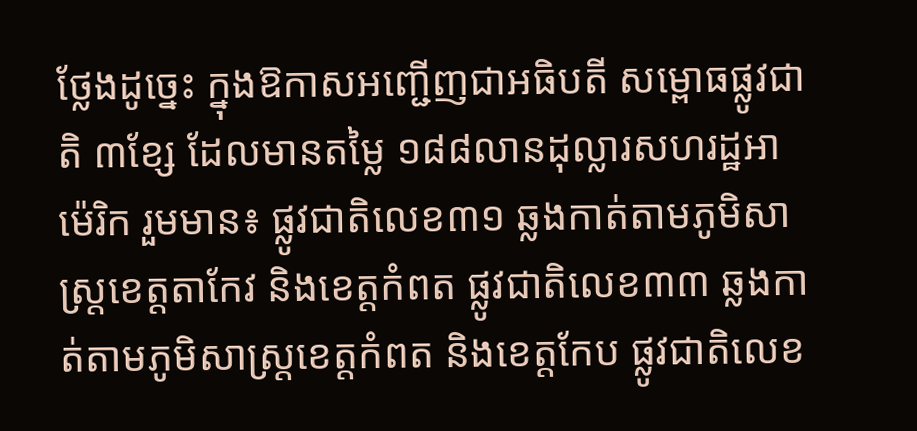ថ្លែងដូច្នេះ ក្នុងឱកាសអញ្ជើញជាអធិបតី សម្ពោធផ្លូវជាតិ ៣ខ្សែ ដែលមានតម្លៃ ១៨៨លានដុល្លារសហរដ្ឋអាម៉េរិក រួមមាន៖ ផ្លូវជាតិលេខ៣១ ឆ្លងកាត់តាមភូមិសាស្ត្រខេត្តតាកែវ និងខេត្តកំពត ផ្លូវជាតិលេខ៣៣ ឆ្លងកាត់តាមភូមិសាស្ត្រខេត្តកំពត និងខេត្តកែប ផ្លូវជាតិលេខ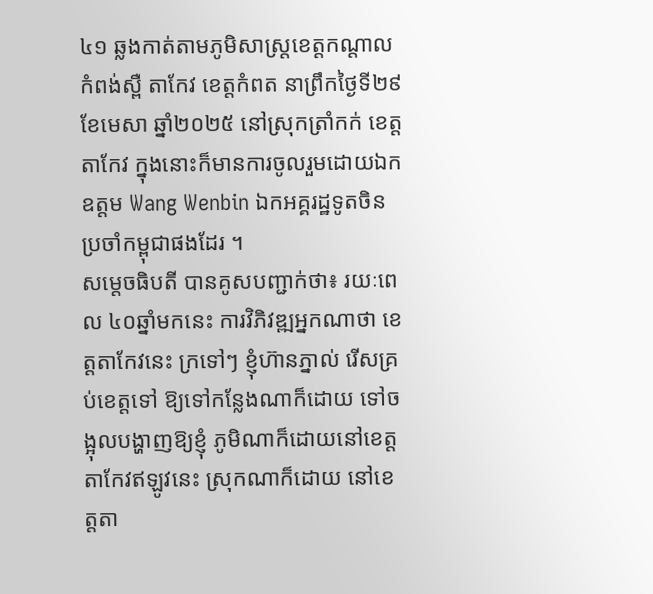៤១ ឆ្លងកាត់តាមភូមិសាស្ត្រខេត្តកណ្តាល កំពង់ស្ពឺ តាកែវ ខេត្តកំពត នាព្រឹកថ្ងៃទី២៩ ខែមេសា ឆ្នាំ២០២៥ នៅស្រុកត្រាំកក់ ខេត្តតាកែវ ក្នុងនោះក៏មានការចូលរួមដោយឯកឧត្តម Wang Wenbin ឯកអគ្គរដ្ឋទូតចិនប្រចាំកម្ពុជាផងដែរ ។
សម្តេចធិបតី បានគូសបញ្ជាក់ថា៖ រយៈពេល ៤០ឆ្នាំមកនេះ ការវិភិវឌ្ឍអ្នកណាថា ខេត្តតាកែវនេះ ក្រទៅៗ ខ្ញុំហ៊ានភ្នាល់ រើសគ្រប់ខេត្តទៅ ឱ្យទៅកន្លែងណាក៏ដោយ ទៅចង្អុលបង្ហាញឱ្យខ្ញុំ ភូមិណាក៏ដោយនៅខេត្តតាកែវឥឡូវនេះ ស្រុកណាក៏ដោយ នៅខេត្តតា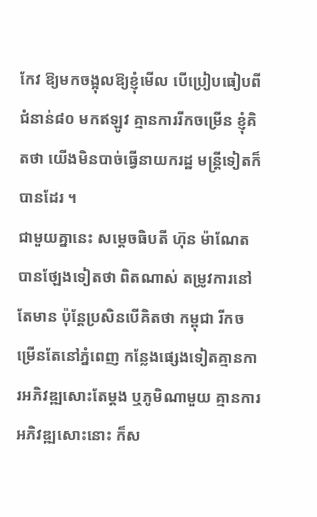កែវ ឱ្យមកចង្អុលឱ្យខ្ញុំមើល បើប្រៀបធៀបពីជំនាន់៨០ មកឥឡូវ គ្មានការរីកចម្រើន ខ្ញុំគិតថា យើងមិនបាច់ធ្វើនាយករដ្ឋ មន្ត្រីទៀតក៏បានដែរ ។
ជាមួយគ្នានេះ សម្តេចធិបតី ហ៊ុន ម៉ាណែត បានថ្ឡែងទៀតថា ពិតណាស់ តម្រូវការនៅតែមាន ប៉ុន្តែប្រសិនបើគិតថា កម្ពុជា រីកចម្រើនតែនៅភ្នំពេញ កន្លែងផ្សេងទៀតគ្មានការអភិវឌ្ឍសោះតែម្តង ឬភូមិណាមួយ គ្មានការអភិវឌ្ឍសោះនោះ ក៏ស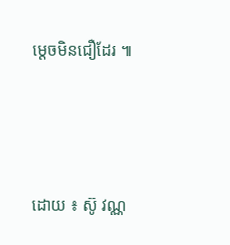ម្តេចមិនជឿដែរ ៕




ដោយ ៖ ស៊ូ វណ្ណ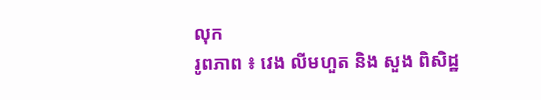លុក
រូពភាព ៖ វេង លីមហួត និង សួង ពិសិដ្ឋ